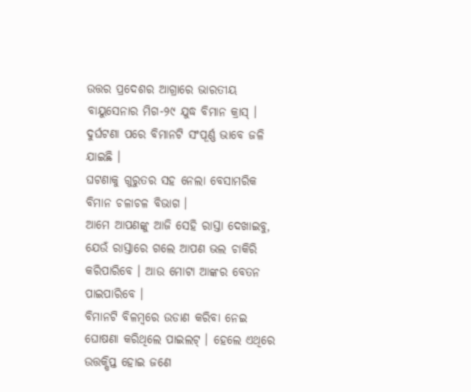ଉତ୍ତର ପ୍ରଦେଶର ଆଗ୍ରାରେ ଭାରତୀୟ ବାୟୁସେନାର ମିଗ-୨୯ ଯୁଦ୍ଧ ବିମାନ କ୍ରାସ୍ । ଦୁର୍ଘଟଣା ପରେ ବିମାନଟି ସଂପୂର୍ଣ୍ଣ ଭାବେ ଜଳି ଯାଇଛି ।
ଘଟଣାକୁ ଗୁରୁତର ସହ ନେଲା ବେସାମରିକ ବିମାନ ଚଳାଚଳ ବିଭାଗ ।
ଆମେ ଆପଣଙ୍କୁ ଆଜି ସେହି ରାସ୍ତା ଦେଖାଇବୁ, ଯେଉଁ ରାସ୍ତାରେ ଗଲେ ଆପଣ ଭଲ ଚାକିରି କରିପାରିବେ । ଆଉ ମୋଟା ଆଙ୍କର ବେତନ ପାଇପାରିବେ ।
ବିମାନଟି ବିଳମ୍ୱରେ ଉଡାଣ କରିବା ନେଇ ଘୋଷଣା କରିଥିଲେ ପାଇଲଟ୍ । ହେଲେ ଏଥିରେ ଉତ୍ତକ୍ଷିପ୍ତ ହୋଇ ଜଣେ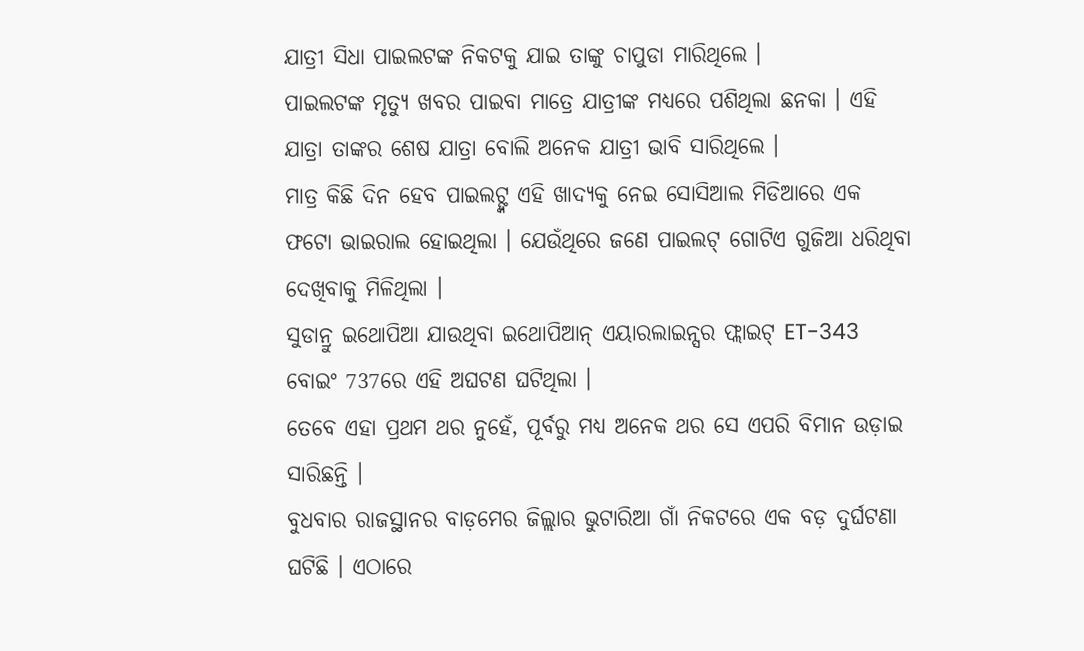ଯାତ୍ରୀ ସିଧା ପାଇଲଟଙ୍କ ନିକଟକୁ ଯାଇ ତାଙ୍କୁ ଚାପୁଡା ମାରିଥିଲେ ।
ପାଇଲଟଙ୍କ ମୃତ୍ୟୁ ଖବର ପାଇବା ମାତ୍ରେ ଯାତ୍ରୀଙ୍କ ମଧ୍ୟରେ ପଶିଥିଲା ଛନକା । ଏହି ଯାତ୍ରା ତାଙ୍କର ଶେଷ ଯାତ୍ରା ବୋଲି ଅନେକ ଯାତ୍ରୀ ଭାବି ସାରିଥିଲେ ।
ମାତ୍ର କିଛି ଦିନ ହେବ ପାଇଲଟ୍ଙ୍କ ଏହି ଖାଦ୍ୟକୁ ନେଇ ସୋସିଆଲ ମିଡିଆରେ ଏକ ଫଟୋ ଭାଇରାଲ ହୋଇଥିଲା । ଯେଉଁଥିରେ ଜଣେ ପାଇଲଟ୍ ଗୋଟିଏ ଗୁଜିଆ ଧରିଥିବା ଦେଖିବାକୁ ମିଳିଥିଲା ।
ସୁଡାନ୍ରୁ ଇଥୋପିଆ ଯାଉଥିବା ଇଥୋପିଆନ୍ ଏୟାରଲାଇନ୍ସର ଫ୍ଲାଇଟ୍ ET-343 ବୋଇଂ 737ରେ ଏହି ଅଘଟଣ ଘଟିଥିଲା ।
ତେବେ ଏହା ପ୍ରଥମ ଥର ନୁହେଁ, ପୂର୍ବରୁ ମଧ୍ୟ ଅନେକ ଥର ସେ ଏପରି ବିମାନ ଉଡ଼ାଇ ସାରିଛନ୍ତି ।
ବୁଧବାର ରାଜସ୍ଥାନର ବାଡ଼ମେର ଜିଲ୍ଲାର ଭୁଟାରିଆ ଗାଁ ନିକଟରେ ଏକ ବଡ଼ ଦୁର୍ଘଟଣା ଘଟିଛି । ଏଠାରେ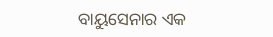ବାୟୁସେନାର ଏକ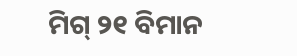ମିଗ୍ ୨୧ ବିମାନ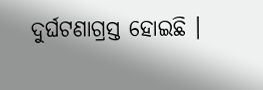ଦୁର୍ଘଟଣାଗ୍ରସ୍ତ ହୋଇଛି ।